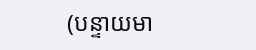(បន្ទាយមា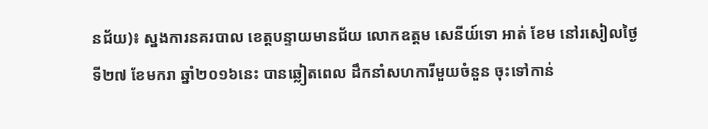នជ័យ)៖ ស្នងការនគរបាល ខេត្តបន្ទាយមានជ័យ លោកឧត្តម សេនីយ៍ទោ អាត់ ខែម នៅរសៀលថ្ងៃទី២៧ ខែមករា ឆ្នាំ២០១៦នេះ បានឆ្លៀតពេល ដឹកនាំសហការីមួយចំនួន ចុះទៅកាន់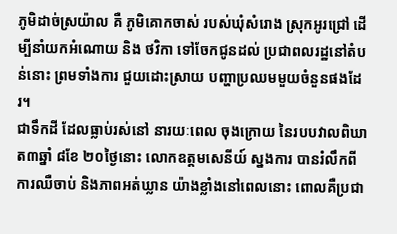ភូមិដាច់ស្រយ៉ាល គឺ ភូមិគោកចាស់ របស់ឃុំសំរោង ស្រុកអូរជ្រៅ ដើម្បីនាំយកអំណោយ និង ថវិកា ទៅចែកជូនដល់ ប្រជាពលរដ្ឋនៅតំបន់នោះ ព្រមទាំងការ ជួយដោះស្រាយ បញ្ហាប្រឈមមួយចំនួនផងដែរ។
ជាទឹកដី ដែលធ្លាប់រស់នៅ នារយៈពេល ចុងក្រោយ នៃរបបវាលពិឃាត៣ឆ្នាំ ៨ខែ ២០ថ្ងៃនោះ លោកឧត្តមសេនីយ៍ ស្នងការ បានរំលឹកពីការឈឺចាប់ និងភាពអត់ឃ្លាន យ៉ាងខ្លាំងនៅពេលនោះ ពោលគឺប្រជា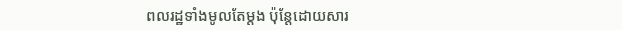ពលរដ្ឋទាំងមូលតែម្តង ប៉ុន្តែដោយសារ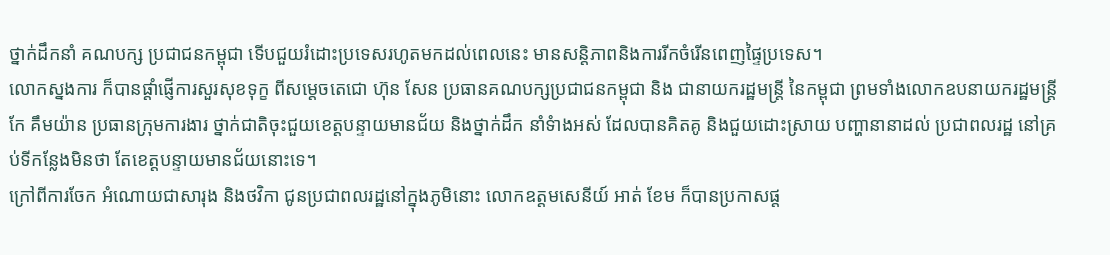ថ្នាក់ដឹកនាំ គណបក្ស ប្រជាជនកម្ពុជា ទើបជួយរំដោះប្រទេសរហូតមកដល់ពេលនេះ មានសន្តិភាពនិងការរីកចំរើនពេញផ្ទៃប្រទេស។
លោកស្នងការ ក៏បានផ្តាំផ្ញើការសួរសុខទុក្ខ ពីសម្តេចតេជោ ហ៊ុន សែន ប្រធានគណបក្សប្រជាជនកម្ពុជា និង ជានាយករដ្ឋមន្រ្តី នៃកម្ពុជា ព្រមទាំងលោកឧបនាយករដ្ឋមន្រ្តី កែ គឹមយ៉ាន ប្រធានក្រុមការងារ ថ្នាក់ជាតិចុះជួយខេត្តបន្ទាយមានជ័យ និងថ្នាក់ដឹក នាំទំាងអស់ ដែលបានគិតគូ និងជួយដោះស្រាយ បញ្ហានានាដល់ ប្រជាពលរដ្ឋ នៅគ្រប់ទីកន្លែងមិនថា តែខេត្តបន្ទាយមានជ័យនោះទេ។
ក្រៅពីការចែក អំណោយជាសារុង និងថវិកា ជូនប្រជាពលរដ្ឋនៅក្នុងភូមិនោះ លោកឧត្តមសេនីយ៍ អាត់ ខែម ក៏បានប្រកាសផ្ត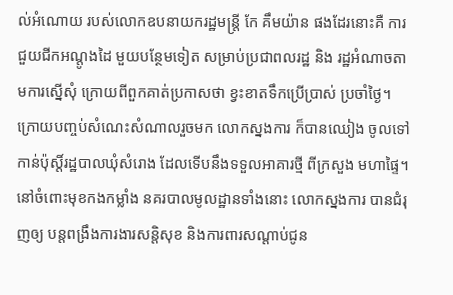ល់អំណោយ របស់លោកឧបនាយករដ្ឋមន្រ្តី កែ គឹមយ៉ាន ផងដែរនោះគឺ ការជួយជីកអណ្តូងដៃ មួយបន្ថែមទៀត សម្រាប់ប្រជាពលរដ្ឋ និង រដ្ឋអំណាចតាមការស្នើសុំ ក្រោយពីពួកគាត់ប្រកាសថា ខ្វះខាតទឹកប្រើប្រាស់ ប្រចាំថ្ងៃ។
ក្រោយបញ្ចប់សំណេះសំណាលរួចមក លោកស្នងការ ក៏បានឈៀង ចូលទៅកាន់ប៉ុស្តិ៍រដ្ឋបាលឃុំសំរោង ដែលទើបនឹងទទួលអាគារថ្មី ពីក្រសួង មហាផ្ទៃ។
នៅចំពោះមុខកងកម្លាំង នគរបាលមូលដ្ឋានទាំងនោះ លោកស្នងការ បានជំរុញឲ្យ បន្តពង្រឹងការងារសន្តិសុខ និងការពារសណ្តាប់ជូន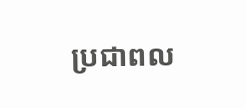ប្រជាពល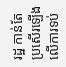រដ្ឋ កាន់តែប្រសើរឡើង លើការទប់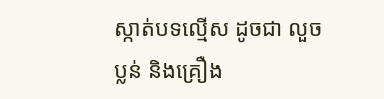ស្កាត់បទល្មើស ដូចជា លួចប្លន់ និងគ្រឿង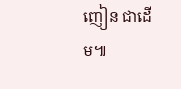ញៀន ជាដើម៕